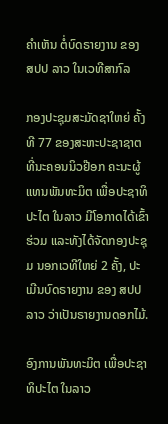ຄຳເຫັນ ຕໍ່ບົດຣາຍງານ ຂອງ ສປປ ລາວ ໃນເວທີສາກົລ

ກອງປະຊຸມສະມັດຊາໃຫຍ່ ຄັ້ງທີ 77 ຂອງສະຫະປະຊາຊາຕ ທີ່ນະຄອນນິວຢ໊ອກ ຄະນະຜູ້ແທນພັນທະມິຕ ເພື່ອປະຊາທິປະໄຕ ໃນລາວ ມີໂອກາດໄດ້ເຂົ້າຮ່ວມ ແລະທັງໄດ້ຈັດກອງປະຊຸມ ນອກເວທີໃຫຍ່ 2 ຄັ້ງ, ປະເມີນບົດຣາຍງານ ຂອງ ສປປ ລາວ ວ່າເປັນຣາຍງານດອກໄມ້.

ອົງການພັນທະມິຕ ເພື່ອປະຊາທິປະໄຕ ໃນລາວ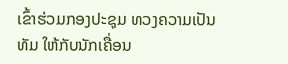ເຂົ້າຮ່ວມກອງປະຊຸມ ທວງຄວາມເປັນທັມ ໃຫ້ກັບນັກເຄື່ອນ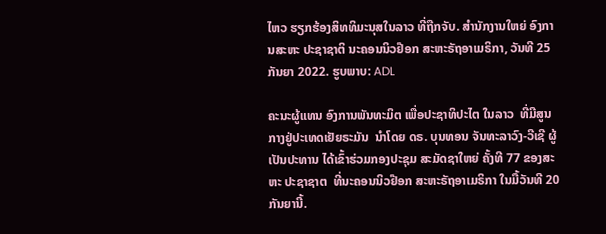ໄຫວ ຮຽກຮ້ອງສິທທິມະນຸສໃນລາວ ທີ່ຖືກຈັບ. ສຳນັກງານໃຫຍ່ ອົງການສະຫະ ປະຊາຊາຕິ ນະຄອນນິວຢ໊ອກ ສະຫະຣັຖອາເມຣິກາ, ວັນທີ 25 ກັນຍາ 2022. ຮູບພາບ: ADL

ຄະນະຜູ້ແທນ ອົງການພັນທະມິຕ ເພື່ອປະຊາທິປະໄຕ ໃນລາວ  ທີ່ມີສູນກາງຢູ່ປະເທດເຢັຍຣະມັນ  ນຳໂດຍ ດຣ. ບຸນທອນ ຈັນທະລາວົງ-ວີເຊີ ຜູ້ເປັນປະທານ ໄດ້ເຂົ້າຮ່ວມກອງປະຊຸມ ສະມັດຊາໃຫຍ່ ຄັ້ງທີ 77 ຂອງສະຫະ ປະຊາຊາຕ  ທີ່ນະຄອນນິວຢ໊ອກ ສະຫະຣັຖອາເມຣິກາ ໃນມື້ວັນທີ 20 ກັນຍານີ້.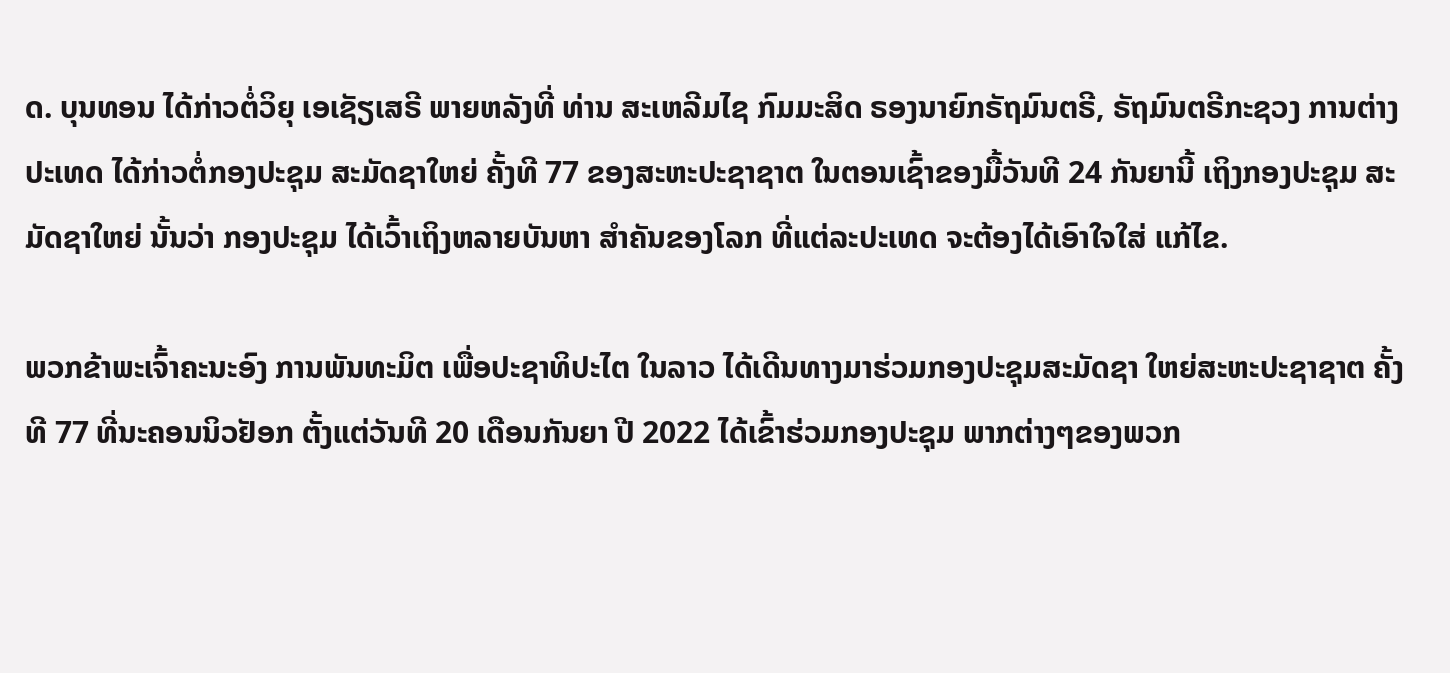ດ. ບຸນທອນ ໄດ້ກ່າວຕໍ່ວິຍຸ ເອເຊັຽເສຣີ ພາຍຫລັງທີ່ ທ່ານ ສະເຫລີມໄຊ ກົມມະສິດ ຣອງນາຍົກຣັຖມົນຕຣີ, ຣັຖມົນຕຣີກະຊວງ ການຕ່າງປະເທດ ໄດ້ກ່າວຕໍ່ກອງປະຊຸມ ສະມັດຊາໃຫຍ່ ຄັ້ງທີ 77 ຂອງສະຫະປະຊາຊາຕ ໃນຕອນເຊົ້າຂອງມື້ວັນທີ 24 ກັນຍານີ້ ເຖິງກອງປະຊຸມ ສະມັດຊາໃຫຍ່ ນັ້ນວ່າ ກອງປະຊຸມ ໄດ້ເວົ້າເຖິງຫລາຍບັນຫາ ສຳຄັນຂອງໂລກ ທີ່ແຕ່ລະປະເທດ ຈະຕ້ອງໄດ້ເອົາໃຈໃສ່ ແກ້ໄຂ.

ພວກຂ້າພະເຈົ້າຄະນະອົງ ການພັນທະມິຕ ເພື່ອປະຊາທິປະໄຕ ໃນລາວ ໄດ້ເດີນທາງມາຮ່ວມກອງປະຊຸມສະມັດຊາ ໃຫຍ່ສະຫະປະຊາຊາຕ ຄັ້ງທີ 77 ທີ່ນະຄອນນິວຢັອກ ຕັ້ງແຕ່ວັນທີ 20 ເດືອນກັນຍາ ປີ 2022 ໄດ້ເຂົ້າຮ່ວມກອງປະຊຸມ ພາກຕ່າງໆຂອງພວກ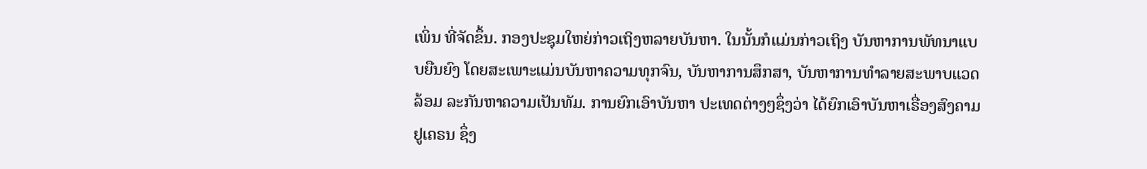ເພິ່ນ ທີ່ຈັດຂຶ້ນ. ກອງປະຊຸມໃຫຍ່ກ່າວເຖິງຫລາຍບັນຫາ. ໃນນັ້ນກໍແມ່ນກ່າວເຖິງ ບັນຫາການພັທນາແບບຍືນຍົງ ໂດຍສະເພາະແມ່ນບັນຫາຄວາມທຸກຈົນ, ບັນຫາການສຶກສາ, ບັນຫາການທໍາລາຍສະພາບແວດລ້ອມ ລະກັນຫາຄວາມເປັນທັມ. ການຍົກເອົາບັນຫາ ປະເທດຕ່າງໆຊຶ່ງວ່າ ໄດ້ຍົກເອົາບັນຫາເຣື່ອງສົງຄາມ ຢູເຄຣນ ຊຶ່ງ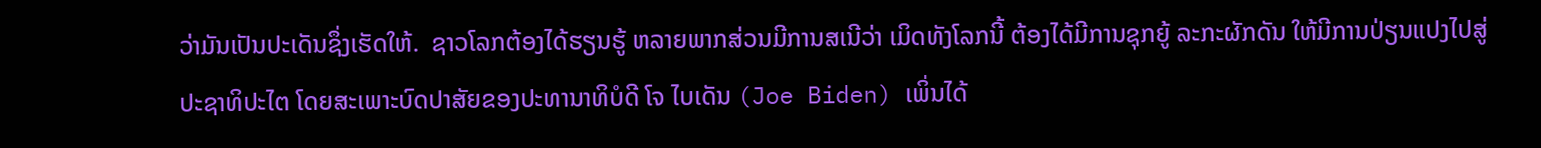ວ່າມັນເປັນປະເດັນຊຶ່ງເຮັດໃຫ້.  ຊາວໂລກຕ້ອງໄດ້ຮຽນຮູ້ ຫລາຍພາກສ່ວນມີການສເນີວ່າ ເມິດທັງໂລກນີ້ ຕ້ອງໄດ້ມີການຊຸກຍູ້ ລະກະຜັກດັນ ໃຫ້ມີການປ່ຽນແປງໄປສູ່ປະຊາທິປະໄຕ ໂດຍສະເພາະບົດປາສັຍຂອງປະທານາທິບໍດີ ໂຈ ໄບເດັນ (Joe Biden) ເພິ່ນໄດ້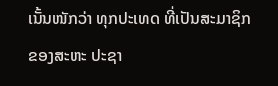ເນັ້ນໜັກວ່າ ທຸກປະເທດ ທີ່ເປັນສະມາຊິກຂອງສະຫະ ປະຊາ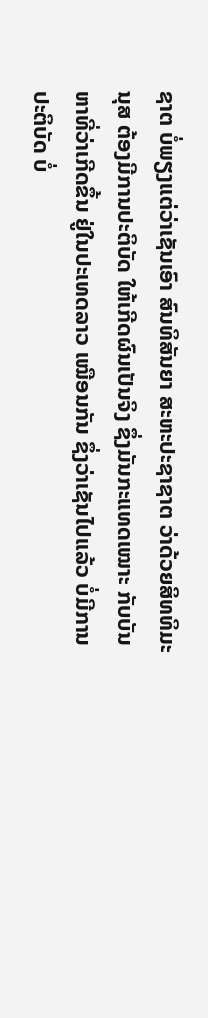ຊາຕ ບໍ່ພຽງແຕ່ວ່າເຊັນເອົາ ສົນທິສັນຍາ ສະຫະປະຊາຊາຕ ວ່າດ້ວຍສິທທິມະນຸສ ຕ້ອງມີການປະຕິບັດ ໃຫ້ເກີດຜົນເປັນຈິງ ຊຶ່ງມັນກະແທດເໝາະ ກັບບັນຫາທີ່ວ່າເກີດຂຶ້ນ ຢູ່ໃນປະເທດລາວ ເໝືອນກັນ ຊຶ່ງວ່າເຊັນໄປແລ້ວ ບໍ່ມີການປະຕິບັດ ບໍ່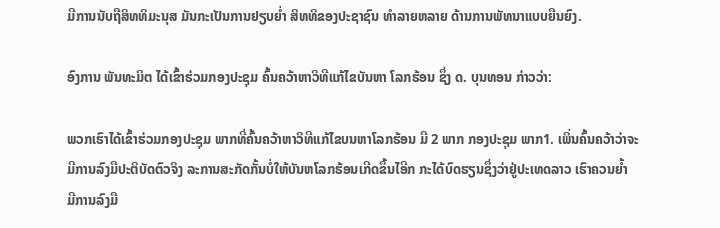ມີການນັບຖືສິທທິມະນຸສ ມັນກະເປັນການຢຽບຍໍ່າ ສິທທິຂອງປະຊາຊົນ ທໍາລາຍຫລາຍ ດ້ານການພັທນາແບບຍືນຍົງ.

ອົງການ ພັນທະມິຕ ໄດ້ເຂົ້າຮ່ວມກອງປະຊຸມ ຄົ້ນຄວ້າຫາວິທີແກ້ໄຂບັນຫາ ໂລກຮ້ອນ ຊຶ່ງ ດ. ບຸນທອນ ກ່າວວ່າ:

ພວກເຮົາໄດ້ເຂົ້າຮ່ວມກອງປະຊຸມ ພາກທີ່ຄົ້ນຄວ້າຫາວິທີແກ້ໄຂບນຫາໂລກຮ້ອນ ມີ 2 ພາກ ກອງປະຊຸມ ພາກ1. ເພິ່ນຄົ້ນຄວ້າວ່າຈະມີການລົງມືປະຕິບັດຕົວຈິງ ລະການສະກັດກັ້ນບໍ່ໃຫ້ບັນຫໂລກຮ້ອນເກີດຂຶ້ນໄອີກ ກະໄດ້ບົດຮຽນຊຶ່ງວ່າຢູ່ປະເທດລາວ ເຮົາຄວນຍໍ້າ ມີການລົງມື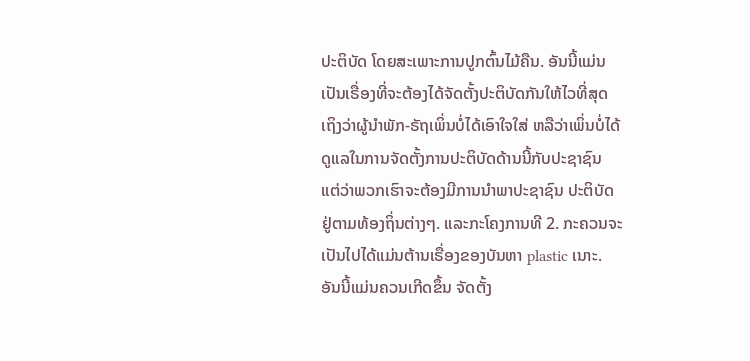ປະຕິບັດ ໂດຍສະເພາະການປູກຕົ້ນໄມ້ຄືນ. ອັນນີ້ແມ່ນເປັນເຣື່ອງທີ່ຈະຕ້ອງໄດ້ຈັດຕັ້ງປະຕິບັດກັນໃຫ້ໄວທີ່ສຸດ ເຖິງວ່າຜູ້ນໍາພັກ-ຣັຖເພິ່ນບໍ່ໄດ້ເອົາໃຈໃສ່ ຫລືວ່າເພິ່ນບໍ່ໄດ້ດູແລໃນການຈັດຕັ້ງການປະຕິບັດດ້ານນີ້ກັບປະຊາຊົນ ແຕ່ວ່າພວກເຮົາຈະຕ້ອງມີການນໍາພາປະຊາຊົນ ປະຕິບັດຢູ່ຕາມທ້ອງຖິ່ນຕ່າງໆ. ແລະກະໂຄງການທີ 2. ກະຄວນຈະເປັນໄປໄດ້ແມ່ນຕ້ານເຣື່ອງຂອງບັນຫາ plastic ເນາະ. ອັນນີ້ແມ່ນຄວນເກີດຂຶ້ນ ຈັດຕັ້ງ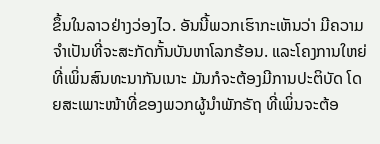ຂຶ້ນໃນລາວຢ່າງວ່ອງໄວ. ອັນນີ້ພວກເຮົາກະເຫັນວ່າ ມີຄວາມຈໍາເປັນທີ່ຈະສະກັດກັ້ນບັນຫາໂລກຮ້ອນ. ແລະໂຄງການໃຫຍ່ທີ່ເພິ່ນສົນທະນາກັນເນາະ ມັນກໍຈະຕ້ອງມີການປະຕິບັດ ໂດຍສະເພາະໜ້າທີ່ຂອງພວກຜູ້ນໍາພັກຣັຖ ທີ່ເພິ່ນຈະຕ້ອ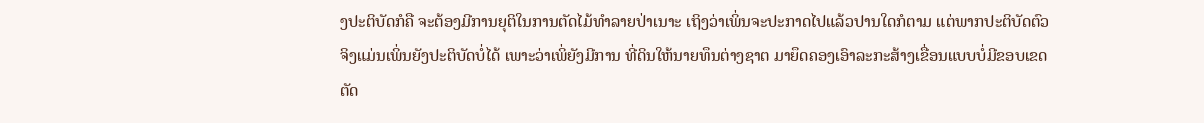ງປະຕິບັດກໍຄື ຈະຕ້ອງມີການຍຸຕິໃນການຕັດໄມ້ທໍາລາຍປ່າເນາະ ເຖິງວ່າເພິ່ນຈະປະກາດໄປແລ້ວປານໃດກໍຕາມ ແຕ່ພາກປະຕິບັດຕົວຈິງແມ່ນເພິ່ນຍັງປະຕິບັດບໍ່ໄດ້ ເພາະວ່າເພິ່ຍັງມີການ ທີ່ດິນໃຫ້ນາຍທຶນຕ່າງຊາຕ ມາຍຶດຄອງເອົາລະກະສ້າງເຂື່ອນແບບບໍ່ມີຂອບເຂດ ຕັດ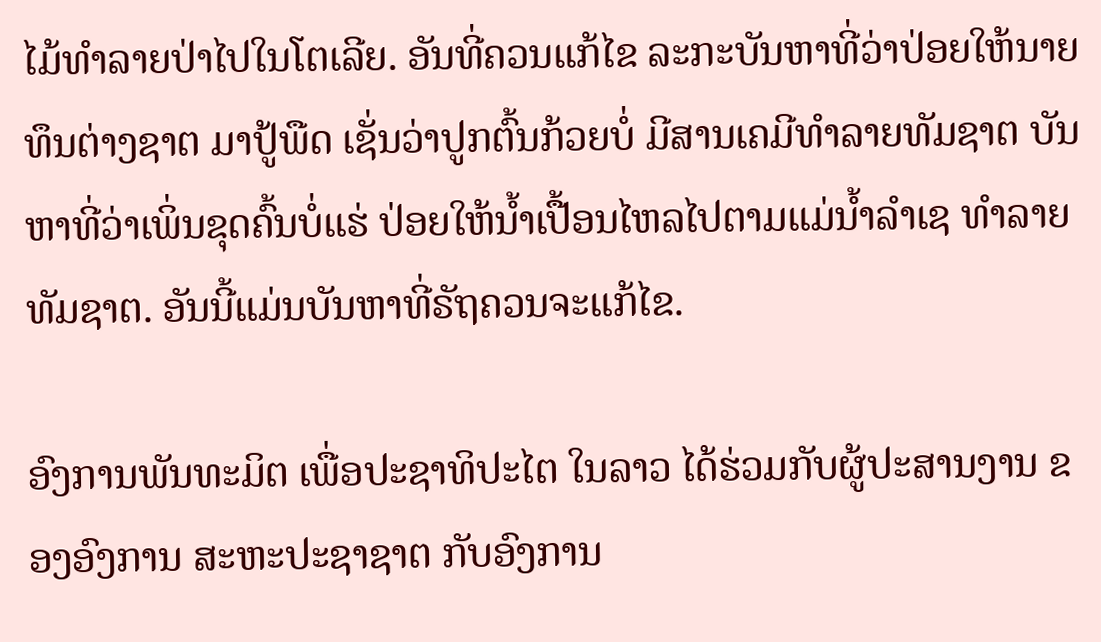ໄມ້ທໍາລາຍປ່າໄປໃນໂຕເລີຍ. ອັນທີ່ຄວນແກ້ໄຂ ລະກະບັນຫາທີ່ວ່າປ່ອຍໃຫ້ນາຍທຶນຕ່າງຊາຕ ມາປູ້ພືດ ເຊັ່ນວ່າປູກຕົ້ນກ້ວຍບໍ່ ມີສານເຄມີທໍາລາຍທັມຊາຕ ບັນຫາທີ່ວ່າເພິ່ນຂຸດຄົ້ນບໍ່ແຮ່ ປ່ອຍໃຫ້ນໍ້າເປື້ອນໄຫລໄປຕາມແມ່ນໍ້າລໍາເຊ ທໍາລາຍທັມຊາຕ. ອັນນີ້ແມ່ນບັນຫາທີ່ຣັຖຄວນຈະແກ້ໄຂ.

ອົງການພັນທະມິຕ ເພື່ອປະຊາທິປະໄຕ ໃນລາວ ໄດ້ຮ່ວມກັບຜູ້ປະສານງານ ຂອງອົງການ ສະຫະປະຊາຊາຕ ກັບອົງການ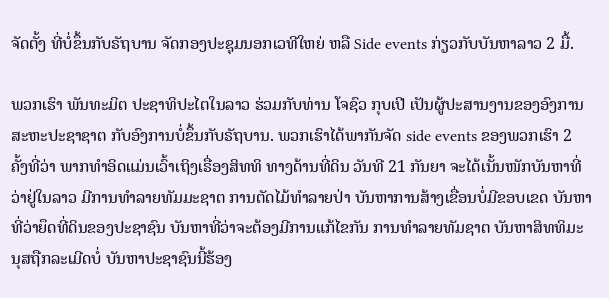ຈັດຕັ້ງ ທີ່ບໍ່ຂຶ້ນກັບຣັຖບານ ຈັດກອງປະຊຸມນອກເວທີໃຫຍ່ ຫລື Side events ກ່ຽວກັບບັນຫາລາວ 2 ມື້.

ພວກເຮົາ ພັນທະມິຕ ປະຊາທິປະໄຕໃນລາວ ຮ່ວມກັບທ່ານ ໂຈຊົວ ກຸບເປີ ເປັນຜູ້ປະສານງານຂອງອົງການສະຫະປະຊາຊາຕ ກັບອົງການບໍ່ຂຶ້ນກັບຣັຖບານ. ພວກເຮົາໄດ້ພາກັນຈັດ side events ຂອງພວກເຮົາ 2 ຄັ້ງທີ່ວ່າ ພາກທໍາອິດແມ່ນເວົ້າເຖິງເຣື່ອງສິທທິ ທາງດ້ານທີ່ດິນ ວັນທີ 21 ກັນຍາ ຈະໄດ້ເນັ້ນໜັກບັນຫາທີ່ວ່າຢູ່ໃນລາວ ມີການທໍາລາຍທັມມະຊາຕ ການຕັດໄມ້ທໍາລາຍປ່າ ບັນຫາການສ້າງເຂື່ອນບໍ່ມີຂອບເຂດ ບັນຫາທີ່ວ່າຍຶດທີ່ດິນຂອງປະຊາຊົນ ບັນຫາທີ່ວ່າຈະຕ້ອງມີການແກ້ໄຂກັນ ການທໍາລາຍທັມຊາຕ ບັນຫາສິທທິມະນຸສຖືກລະເມີດບໍ່ ບັນຫາປະຊາຊົນນີ້ຮ້ອງ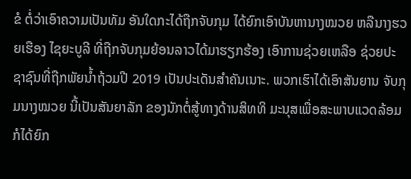ຂໍ ຕໍ່ວ່າເອົາຄວາມເປັນທັມ ອັນໃດກະໄດ້ຖືກຈັບກຸມ ໄດ້ຍົກເອົາບັນຫານາງໝວຍ ຫລືນາງຮວຍເຮືອງ ໄຊຍະບູລີ ທີ່ຖືກຈັບກຸມຍ້ອນລາວໄດ້ມາຮຽກຮ້ອງ ເອົາການຊ່ວຍເຫລືອ ຊ່ວຍປະຊາຊົນທີ່ຖືກພັຍນໍ້າຖ້ວມປີ 2019 ເປັນປະເດັນສໍາຄັນເນາະ. ພວກເຮົາໄດ້ເອົາສັນຍານ ຈັບກຸມນາງໝວຍ ນີ້ເປັນສັນຍາລັກ ຂອງນັກຕໍ່ສູ້ທາງດ້ານສິທທິ ມະນຸສເພື່ອສະພາບແວດລ້ອມ ກໍໄດ້ຍົກ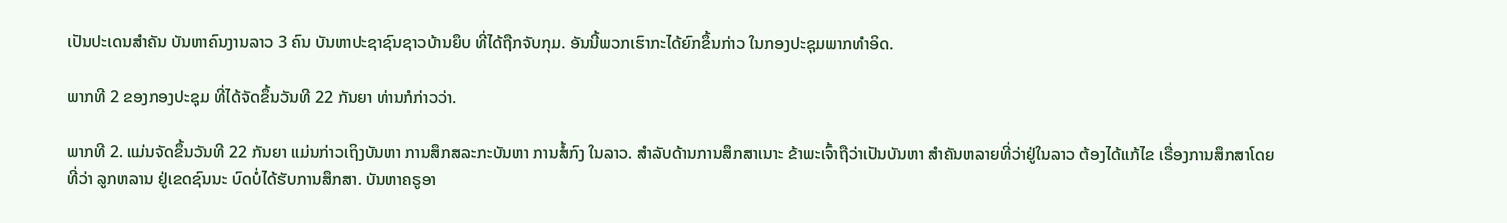ເປັນປະເດນສໍາຄັນ ບັນຫາຄົນງານລາວ 3 ຄົນ ບັນຫາປະຊາຊົນຊາວບ້ານຍຶບ ທີ່ໄດ້ຖືກຈັບກຸມ. ອັນນີ້ພວກເຮົາກະໄດ້ຍົກຂຶ້ນກ່າວ ໃນກອງປະຊຸມພາກທໍາອິດ.

ພາກທີ 2 ຂອງກອງປະຊຸມ ທີ່ໄດ້ຈັດຂຶ້ນວັນທີ 22 ກັນຍາ ທ່ານກໍກ່າວວ່າ.

ພາກທີ 2. ແມ່ນຈັດຂຶ້ນວັນທີ 22 ກັນຍາ ແມ່ນກ່າວເຖິງບັນຫາ ການສຶກສລະກະບັນຫາ ການສໍ້ກົງ ໃນລາວ. ສໍາລັບດ້ານການສຶກສາເນາະ ຂ້າພະເຈົ້າຖືວ່າເປັນບັນຫາ ສໍາຄັນຫລາຍທີ່ວ່າຢູ່ໃນລາວ ຕ້ອງໄດ້ແກ້ໄຂ ເຣື່ອງການສຶກສາໂດຍທີ່ວ່າ ລູກຫລານ ຢູ່ເຂດຊົນນະ ບົດບໍ່ໄດ້ຮັບການສຶກສາ. ບັນຫາຄຣູອາ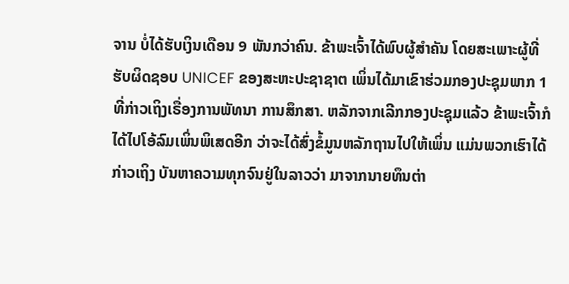ຈານ ບໍ່ໄດ້ຮັບເງິນເດືອນ 9 ພັນກວ່າຄົນ. ຂ້າພະເຈົ້າໄດ້ພົບຜູ້ສໍາຄັນ ໂດຍສະເພາະຜູ້ທີ່ຮັບຜິດຊອບ UNICEF ຂອງສະຫະປະຊາຊາຕ ເພິ່ນໄດ້ມາເຂົາຮ່ວມກອງປະຊຸມພາກ 1 ທີ່ກ່າວເຖິງເຣື່ອງການພັທນາ ການສຶກສາ. ຫລັກຈາກເລີກກອງປະຊຸມແລ້ວ ຂ້າພະເຈົ້າກໍໄດ້ໄປໂອ້ລົມເພິ່ນພິເສດອີກ ວ່າຈະໄດ້ສົ່ງຂໍ້ມູນຫລັກຖານໄປໃຫ້ເພິ່ນ ແມ່ນພວກເຮົາໄດ້ກ່າວເຖິງ ບັນຫາຄວາມທຸກຈົນຢູ່ໃນລາວວ່າ ມາຈາກນາຍທຶນຕ່າ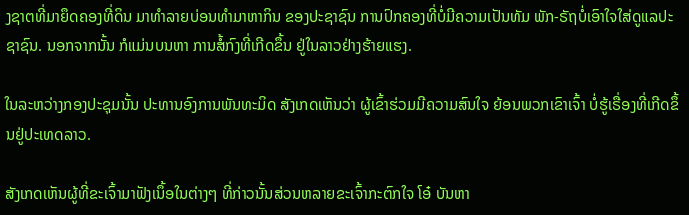ງຊາຕທີ່ມາຍຶດຄອງທີ່ດິນ ມາທໍາລາຍບ່ອນທໍາມາຫາກິນ ຂອງປະຊາຊົນ ການປົກຄອງທີ່ບໍ່ມີຄວາມເປັນທັມ ພັກ-ຣັຖບໍ່ເອົາໃຈໃສ່ດູແລປະຊາຊົນ. ນອກຈາກນັ້ນ ກໍແມ່ນບນຫາ ການສໍ້ກົງທີ່ເກີດຂຶ້ນ ຢູ່ໃນລາວຢ່າງຮ້າຍແຮງ.

ໃນລະຫວ່າງກອງປະຊຸມນັ້ນ ປະທານອົງການພັນທະມິດ ສັງເກດເຫັນວ່າ ຜູ້ເຂົ້າຮ່ວມມີຄວາມສົນໃຈ ຍ້ອນພວກເຂົາເຈົ້າ ບໍ່ຮູ້ເຣື່ອງທີ່ເກີດຂຶ້ນຢູ່ປະເທດລາວ.

ສັງເກດເຫັນຜູ້ທີ່ຂະເຈົ້າມາຟັງເນຶ້ອໃນຕ່າງໆ ທີ່ກ່າວນັ້ນສ່ວນຫລາຍຂະເຈົ້າກະຕົກໃຈ ໂອ໋ ບັນຫາ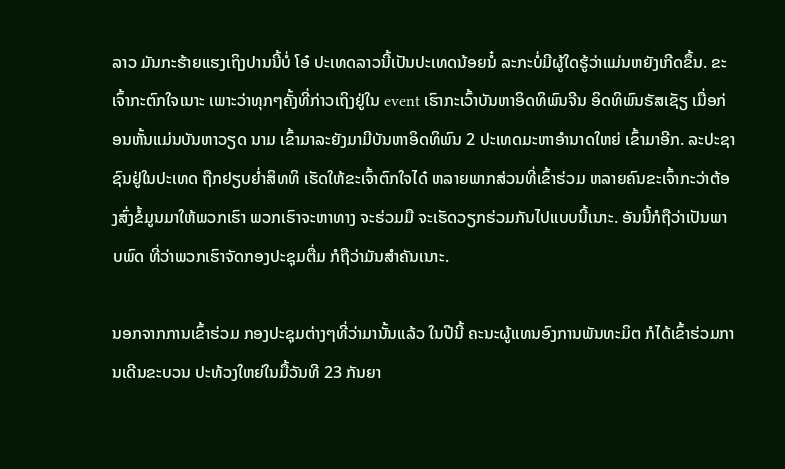ລາວ ມັນກະຮ້າຍແຮງເຖິງປານນີ້ບໍ່ ໂອ໋ ປະເທດລາວນີ້ເປັນປະເທດນ້ອຍນໍ໋ ລະກະບໍ່ມີຜູ້ໃດຮູ້ວ່າແມ່ນຫຍັງເກີດຂຶ້ນ. ຂະເຈົ້າກະຕົກໃຈເນາະ ເພາະວ່າທຸກໆຄັ້ງທີ່ກ່າວເຖິງຢູ່ໃນ event ເຮົາກະເວົ້າບັນຫາອິດທິພົນຈີນ ອິດທິພົນຣັສເຊັຽ ເມື່ອກ່ອນຫັ້ນແມ່ນບັນຫາວຽດ ນາມ ເຂົ້າມາລະຍັງມາມີບັນຫາອິດທິພົນ 2 ປະເທດມະຫາອໍານາດໃຫຍ່ ເຂົ້າມາອີກ. ລະປະຊາຊົນຢູ່ໃນປະເທດ ຖືກຢຽບຍໍ່າສິທທິ ເຮັດໃຫ້ຂະເຈົ້າຕົກໃຈໄດ໋ ຫລາຍພາກສ່ວນທີ່ເຂົ້າຮ່ວມ ຫລາຍຄົນຂະເຈົ້າກະວ່າຕ້ອງສົ່ງຂໍ້ມູນມາໃຫ້ພວກເຮົາ ພວກເຮົາຈະຫາທາງ ຈະຮ່ວມມື ຈະເຮັດວຽກຮ່ວມກັນໄປແບບນີ້ເນາະ. ອັນນີ້ກໍຖືວ່າເປັນພາບພົດ ທີ່ວ່າພວກເຮົາຈັດກອງປະຊຸມຕື່ມ ກໍຖືວ່າມັນສໍາຄັນເນາະ.

ນອກຈາກການເຂົ້າຮ່ວມ ກອງປະຊຸມຕ່າງໆທີ່ວ່າມານັ້ນແລ້ວ ໃນປີນີ້ ຄະນະຜູ້ແທນອົງການພັນທະມິຕ ກໍໄດ້ເຂົ້າຮ່ວມການເດີນຂະບວນ ປະທ້ວງໃຫຍ່ໃນມື້ວັນທີ 23 ກັນຍາ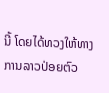ນີ້ ໂດຍໄດ້ທວງໃຫ້ທາງການລາວປ່ອຍຕົວ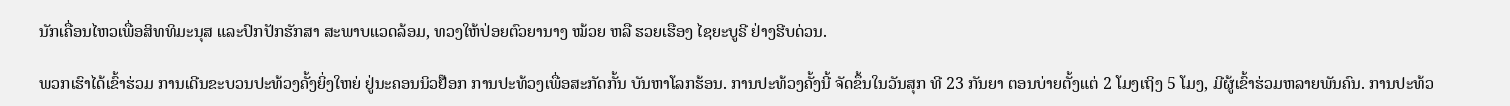ນັກເຄື່ອນໄຫວເພື່ອສິທທິມະນຸສ ແລະປົກປັກຮັກສາ ສະພາບແວດລ້ອມ, ທວງໃຫ້ປ່ອຍຕົວຍານາງ ໝ້ວຍ ຫລື ຮວຍເຮືອງ ໄຊຍະບູຣີ ຢ່າງຮີບດ່ວນ.

ພວກເຮົາໄດ້ເຂົ້າຮ່ວມ ການເດີນຂະບວນປະທ້ວງຄັ້ງຍິ່ງໃຫຍ່ ຢູ່ນະຄອນນິວຢ໊ອກ ການປະທ້ວງເພື່ອສະກັດກັ້ນ ບັນຫາໂລກຮ້ອນ. ການປະທ້ວງຄັ້ງນີ້ ຈັດຂຶ້ນໃນວັນສຸກ ທີ 23 ກັນຍາ ຕອນບ່າຍຕັ້ງແຕ່ 2 ໂມງເຖິງ 5 ໂມງ, ມີຜູ້ເຂົ້າຮ່ວມຫລາຍພັນຄົນ. ການປະທ້ວ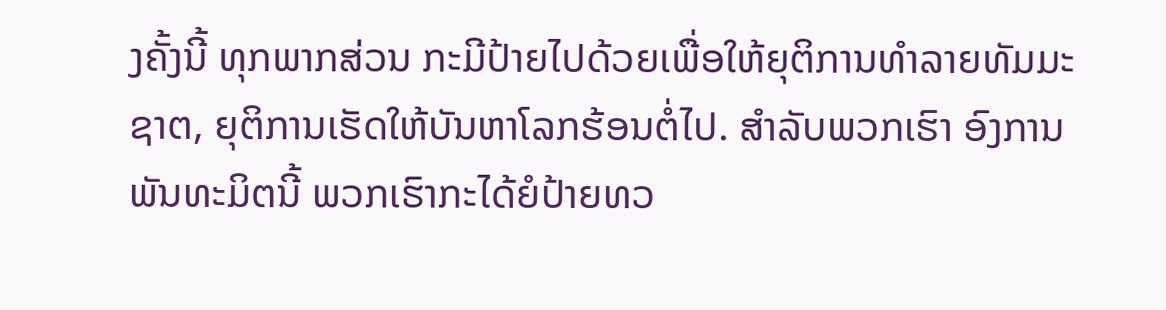ງຄັ້ງນີ້ ທຸກພາກສ່ວນ ກະມີປ້າຍໄປດ້ວຍເພື່ອໃຫ້ຍຸຕິການທໍາລາຍທັມມະຊາຕ, ຍຸຕິການເຮັດໃຫ້ບັນຫາໂລກຮ້ອນຕໍ່ໄປ. ສໍາລັບພວກເຮົາ ອົງການພັນທະມິຕນີ້ ພວກເຮົາກະໄດ້ຍໍປ້າຍທວ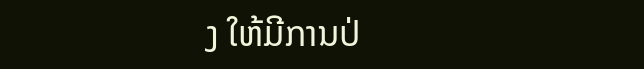ງ ໃຫ້ມີການປ່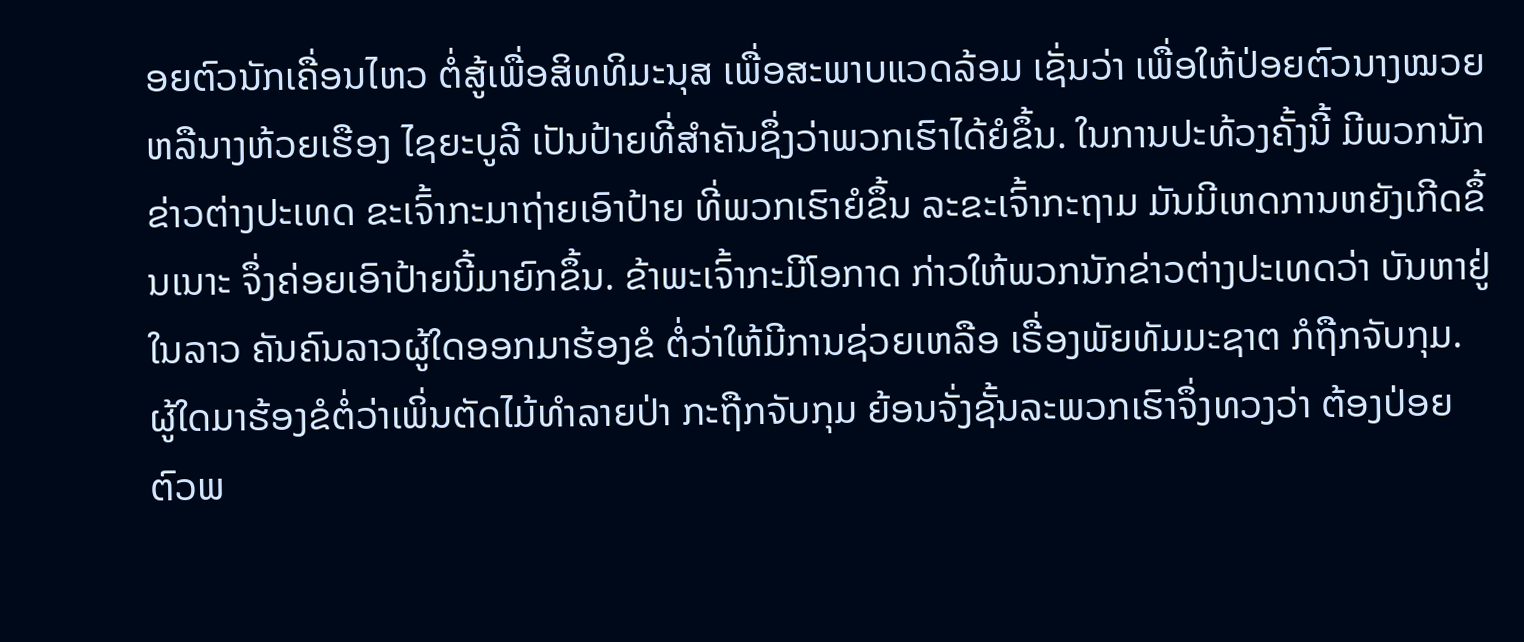ອຍຕົວນັກເຄື່ອນໄຫວ ຕໍ່ສູ້ເພື່ອສິທທິມະນຸສ ເພື່ອສະພາບແວດລ້ອມ ເຊັ່ນວ່າ ເພື່ອໃຫ້ປ່ອຍຕົວນາງໝວຍ ຫລືນາງຫ້ວຍເຮືອງ ໄຊຍະບູລີ ເປັນປ້າຍທີ່ສໍາຄັນຊຶ່ງວ່າພວກເຮົາໄດ້ຍໍຂຶ້ນ. ໃນການປະທ້ວງຄັ້ງນີ້ ມີພວກນັກຂ່າວຕ່າງປະເທດ ຂະເຈົ້າກະມາຖ່າຍເອົາປ້າຍ ທີ່ພວກເຮົາຍໍຂຶ້ນ ລະຂະເຈົ້າກະຖາມ ມັນມີເຫດການຫຍັງເກີດຂຶ້ນເນາະ ຈຶ່ງຄ່ອຍເອົາປ້າຍນີ້ມາຍົກຂຶ້ນ. ຂ້າພະເຈົ້າກະມີໂອກາດ ກ່າວໃຫ້ພວກນັກຂ່າວຕ່າງປະເທດວ່າ ບັນຫາຢູ່ໃນລາວ ຄັນຄົນລາວຜູ້ໃດອອກມາຮ້ອງຂໍ ຕໍ່ວ່າໃຫ້ມີການຊ່ວຍເຫລືອ ເຣື່ອງພັຍທັມມະຊາຕ ກໍຖືກຈັບກຸມ. ຜູ້ໃດມາຮ້ອງຂໍຕໍ່ວ່າເພິ່ນຕັດໄມ້ທໍາລາຍປ່າ ກະຖືກຈັບກຸມ ຍ້ອນຈັ່ງຊັ້ນລະພວກເຮົາຈຶ່ງທວງວ່າ ຕ້ອງປ່ອຍຕົວພ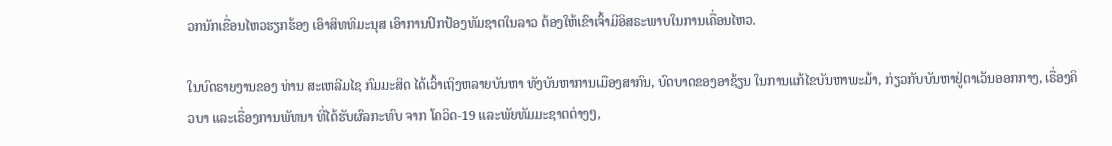ວກນັກເຂື່ອນໄຫວຮຽກຮ້ອງ ເອົາສິທທິມະນຸສ ເອົາການປົກປ້ອງທັມຊາຕໃນລາວ ຕ້ອງໃຫ້ເຂົາເຈົ້າມີອິສຣະພາບໃນການເຄື່ອນໄຫວ.

ໃນບົດຣາຍງານຂອງ ທ່ານ ສະເຫລີມໄຊ ກົມມະສິດ ໄດ້ເວົ້າເຖິງຫລາຍບັນຫາ ທັງບັນຫາການເມືອງສາກົນ, ບົດບາດຂອງອາຊ້ຽນ ໃນການແກ້ໄຂບັນຫາພະມ້າ, ກ່ຽວກັບບັນຫາຢູ່ຕາເວັນອອກກາງ, ເຣື່ອງຄິວບາ ແລະເຣື່ອງການພັທນາ ທີ່ໄດ້ຮັບຜົລກະທົບ ຈາກ ໂຄວິດ-19 ແລະພັຍທັມມະຊາຕຕ່າງໆ,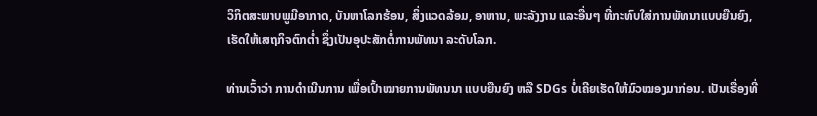ວິກິຕສະພາບພູມີອາກາດ, ບັນຫາໂລກຮ້ອນ, ສິ່ງແວດລ້ອມ, ອາຫານ, ພະລັງງານ ແລະອື່ນໆ ທີ່ກະທົບໃສ່ການພັທນາແບບຍືນຍົງ, ເຮັດໃຫ້ເສຖກິຈຕົກຕໍ່າ ຊຶ່ງເປັນອຸປະສັກຕໍ່ການພັທນາ ລະດັບໂລກ.

ທ່ານເວົ້າວ່າ ການດໍາເນີນການ ເພື່ອເປົ້າໝາຍການພັທນນາ ແບບຍືນຍົງ ຫລື SDGs ບໍ່ເຄີຍເຮັດໃຫ້ມົວໝອງມາກ່ອນ. ເປັນເຣື່ອງທີ່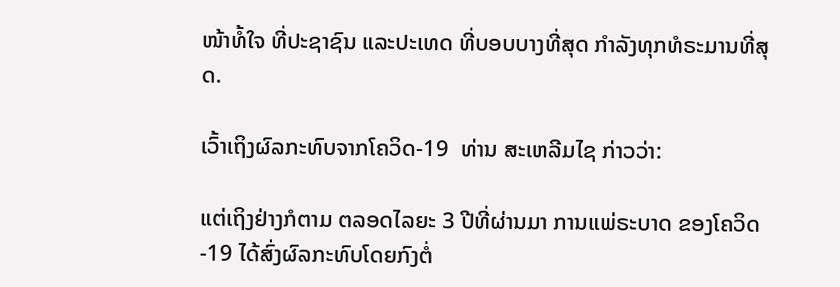ໜ້າທໍ້ໃຈ ທີ່ປະຊາຊົນ ແລະປະເທດ ທີ່ບອບບາງທີ່ສຸດ ກຳລັງທຸກທໍຣະມານທີ່ສຸດ.

ເວົ້າເຖິງຜົລກະທົບຈາກໂຄວິດ-19  ທ່ານ ສະເຫລີມໄຊ ກ່າວວ່າ:

ແຕ່ເຖິງຢ່າງກໍຕາມ ຕລອດໄລຍະ 3 ປີທີ່ຜ່ານມາ ການແພ່ຣະບາດ ຂອງໂຄວິດ-19 ໄດ້ສົ່ງຜົລກະທົບໂດຍກົງຕໍ່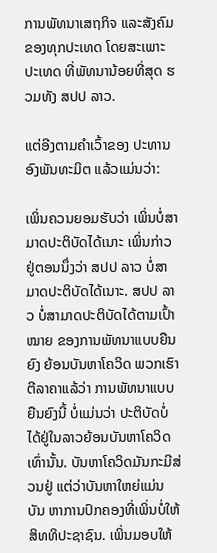ການພັທນາເສຖກິຈ ແລະສັງຄົມຂອງທຸກປະເທດ ໂດຍສະເພາະປະເທດ ທີ່ພັທນານ້ອຍທີ່ສຸດ ຮວມທັງ ສປປ ລາວ.

ແຕ່ອີງຕາມຄໍາເວົ້າຂອງ ປະທານອົງພັນທະມິຕ ແລ້ວແມ່ນວ່າ:

ເພິ່ນຄວນຍອມຮັບວ່າ ເພິ່ນບໍ່ສາມາດປະຕິບັດໄດ້ເນາະ ເພິ່ນກ່າວຢູ່ຕອນນຶ່ງວ່າ ສປປ ລາວ ບໍ່ສາມາດປະຕິບັດໄດ້ເນາະ. ສປປ ລາວ ບໍ່ສາມາດປະຕິບັດໄດ້ຕາມເປົ້າໝາຍ ຂອງການພັທນາແບບຍືນຍົງ ຍ້ອນບັນຫາໂຄວິດ ພວກເຮົາຕີລາຄາແລ້ວ່າ ການພັທນາແບບຍືນຍົງນີ້ ບໍ່ແມ່ນວ່າ ປະຕິບັດບໍ່ໄດ້ຢູ່ໃນລາວຍ້ອນບັນຫາໂຄວິດເທົ່ານັ້ນ. ບັນຫາໂຄວິດມັນກະມີສ່ວນຢູ່ ແຕ່ວ່າບັນຫາໃຫຍ່ແມ່ນບັນ ຫາການປົກຄອງທີ່ເພິ່ນບໍ່ໃຫ້ສິທທິປະຊາຊົນ. ເພິ່ນມອບໃຫ້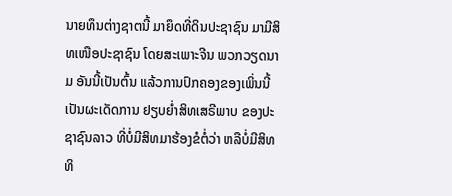ນາຍທຶນຕ່າງຊາຕນີ້ ມາຍຶດທີ່ດິນປະຊາຊົນ ມາມີສິທເໜືອປະຊາຊົນ ໂດຍສະເພາະຈີນ ພວກວຽດນາມ ອັນນີ້ເປັນຕົ້ນ ແລ້ວການປົກຄອງຂອງເພິ່ນນີ້ ເປັນຜະເດັດການ ຢຽບຍໍ່າສິທເສຣີພາບ ຂອງປະຊາຊົນລາວ ທີ່ບໍ່ມີສິທມາຮ້ອງຂໍຕໍ່ວ່າ ຫລືບໍ່ມີສິທທິ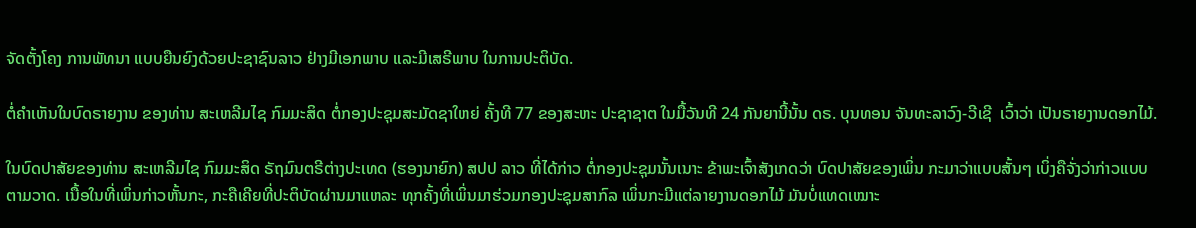ຈັດຕັ້ງໂຄງ ການພັທນາ ແບບຍືນຍົງດ້ວຍປະຊາຊົນລາວ ຢ່າງມີເອກພາບ ແລະມີເສຣີພາບ ໃນການປະຕິບັດ.

ຕໍ່ຄຳເຫັນໃນບົດຣາຍງານ ຂອງທ່ານ ສະເຫລີມໄຊ ກົມມະສິດ ຕໍ່ກອງປະຊຸມສະມັດຊາໃຫຍ່ ຄັ້ງທີ 77 ຂອງສະຫະ ປະຊາຊາຕ ໃນມື້ວັນທີ 24 ກັນຍານີ້ນັ້ນ ດຣ. ບຸນທອນ ຈັນທະລາວົງ-ວີເຊີ  ເວົ້າວ່າ ເປັນຣາຍງານດອກໄມ້.

ໃນບົດປາສັຍຂອງທ່ານ ສະເຫລີມໄຊ ກົມມະສິດ ຣັຖມົນຕຣີຕ່າງປະເທດ (ຮອງນາຍົກ) ສປປ ລາວ ທີ່ໄດ້ກ່າວ ຕໍ່ກອງປະຊຸມນັ້ນເນາະ ຂ້າພະເຈົ້າສັງເກດວ່າ ບົດປາສັຍຂອງເພິ່ນ ກະມາວ່າແບບສັ້ນໆ ເບິ່ງຄືຈັ່ງວ່າກ່າວແບບຕາມວາດ. ເນື້ອໃນທີ່ເພິ່ນກ່າວຫັ້ນກະ, ກະຄືເຄີຍທີ່ປະຕິບັດຜ່ານມາແຫລະ ທຸກຄັ້ງທີ່ເພິ່ນມາຮ່ວມກອງປະຊຸມສາກົລ ເພິ່ນກະມີແຕ່ລາຍງານດອກໄມ້ ມັນບໍ່ແທດເໝາະ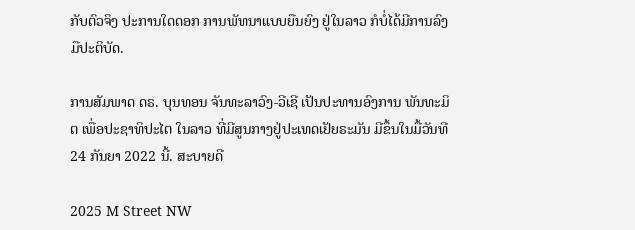ກັບຕົວຈິງ ປະການໃດດອກ ການພັທນາແບບຍືນຍົງ ຢູ່ໃນລາວ ກໍບໍ່ໄດ້ມີການລົງມືປະຕິບັດ.

ການສັມພາດ ດຣ. ບຸນທອນ ຈັນທະລາວົງ-ວີເຊີ ເປັນປະທານອົງການ ພັນທະມິຕ ເພື່ອປະຊາທິປະໄຕ ໃນລາວ ທີ່ມີສູນກາງຢູ່ປະເທດເຢັຍຣະມັນ ມີຂຶ້ນໃນມື້ວັນທີ 24 ກັນຍາ 2022 ນີ້. ສະບາຍດີ

2025 M Street NW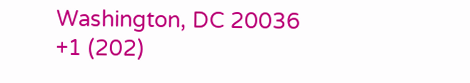Washington, DC 20036
+1 (202)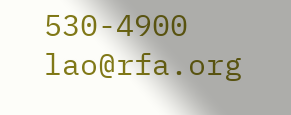530-4900
lao@rfa.org